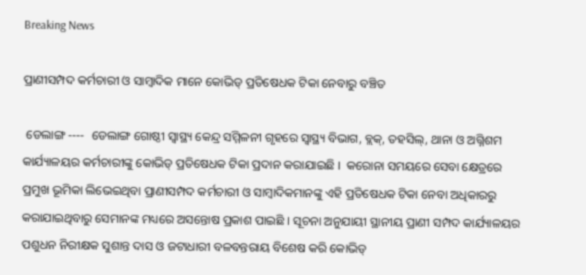Breaking News

ପ୍ରାଣୀସମ୍ପଦ କର୍ମଚାରୀ ଓ ସାମ୍ବାଦିକ ମାନେ କୋଭିଡ୍ ପ୍ରତିଷେଧକ ଟିକା ନେବାରୁ ବଞ୍ଚିତ

 ଡେଲାଙ୍ଗ ----  ଡେଲାଙ୍ଗ ଗୋଷ୍ଠୀ ସ୍ୱାସ୍ଥ୍ୟ କେନ୍ଦ୍ର ସମ୍ମିଳନୀ ଗୃହରେ ସ୍ୱାସ୍ଥ୍ୟ ବିଭାଗ, ବ୍ଲକ୍‌, ତହସିଲ୍‌, ଥାନା ଓ ଅଗ୍ନିଶମ କାର୍ଯ୍ୟାଳୟର କର୍ମଚାରୀଙ୍କୁ କୋଭିଡ୍ ପ୍ରତିଷେଧକ ଟିକା ପ୍ରଦାନ କରାଯାଇଛି ।  କରୋନା ସମୟରେ ସେବା କ୍ଷେତ୍ରରେ ପ୍ରମୁଖ ଭୂମିକା ଲିଭେଇଥିବା ପ୍ରାଣୀସମ୍ପଦ କର୍ମଚାରୀ ଓ ସାମ୍ବାଦିକମାନଙ୍କୁ ଏହି ପ୍ରତିଷେଧକ ଟିକା ନେବା ଅଧିକାରରୁ କରାଯାଇଥିବାରୁ ସେମାନଙ୍କ ମଧ୍ୟରେ ଅସନ୍ତୋଷ ପ୍ରକାଶ ପାଇଛି । ସୂଚନା ଅନୁଯାୟୀ ସ୍ଥାନୀୟ ପ୍ରାଣୀ ସମ୍ପଦ କାର୍ଯ୍ୟାଳୟର ପଶୁଧନ ନିରୀକ୍ଷକ ସୁଶାନ୍ତ ଦାସ ଓ ଜଟାଧାରୀ ବଳବନ୍ତରାୟ ବିଶେଷ କରି କୋଭିଡ୍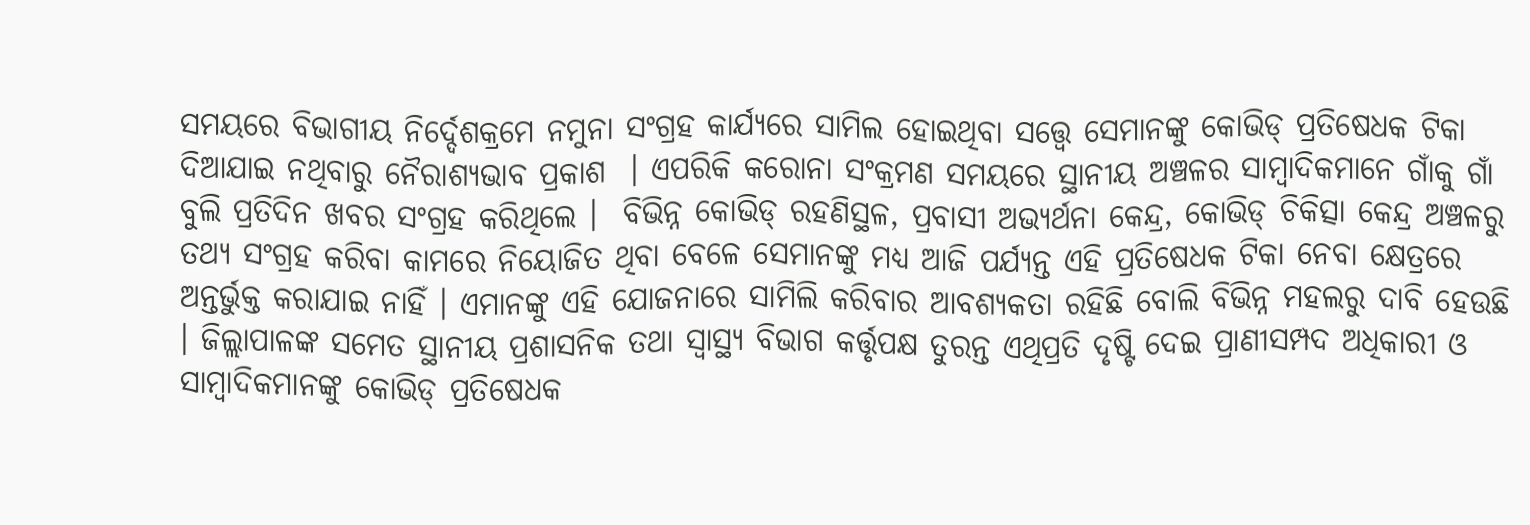ସମୟରେ ବିଭାଗୀୟ ନିର୍ଦ୍ଦେଶକ୍ରମେ ନମୁନା ସଂଗ୍ରହ କାର୍ଯ୍ୟରେ ସାମିଲ ହୋଇଥିବା ସତ୍ତ୍ୱେ ସେମାନଙ୍କୁ କୋଭିଡ୍ ପ୍ରତିଷେଧକ ଟିକା ଦିଆଯାଇ ନଥିବାରୁ ନୈରାଶ୍ୟଭାବ ପ୍ରକାଶ  । ଏପରିକି କରୋନା ସଂକ୍ରମଣ ସମୟରେ ସ୍ଥାନୀୟ ଅଞ୍ଚଳର ସାମ୍ବାଦିକମାନେ ଗାଁକୁ ଗାଁ ବୁଲି ପ୍ରତିଦିନ ଖବର ସଂଗ୍ରହ କରିଥିଲେ ।  ବିଭିନ୍ନ କୋଭିଡ୍ ରହଣିସ୍ଥଳ, ପ୍ରବାସୀ ଅଭ୍ୟର୍ଥନା କେନ୍ଦ୍ର, କୋଭିଡ୍ ଚିକିତ୍ସା କେନ୍ଦ୍ର ଅଞ୍ଚଳରୁ ତଥ୍ୟ ସଂଗ୍ରହ କରିବା କାମରେ ନିୟୋଜିତ ଥିବା ବେଳେ ସେମାନଙ୍କୁ ମଧ୍ୟ ଆଜି ପର୍ଯ୍ୟନ୍ତ ଏହି ପ୍ରତିଷେଧକ ଟିକା ନେବା କ୍ଷେତ୍ରରେ ଅନ୍ତର୍ଭୁକ୍ତ କରାଯାଇ ନାହିଁ । ଏମାନଙ୍କୁ ଏହି ଯୋଜନାରେ ସାମିଲି କରିବାର ଆବଶ୍ୟକତା ରହିଛି ବୋଲି ବିଭିନ୍ନ ମହଲରୁ ଦାବି ହେଉଛି । ଜିଲ୍ଲାପାଳଙ୍କ ସମେତ ସ୍ଥାନୀୟ ପ୍ରଶାସନିକ ତଥା ସ୍ୱାସ୍ଥ୍ୟ ବିଭାଗ କର୍ତ୍ତୃପକ୍ଷ ତୁରନ୍ତ ଏଥିପ୍ରତି ଦୃଷ୍ଟି ଦେଇ ପ୍ରାଣୀସମ୍ପଦ ଅଧିକାରୀ ଓ ସାମ୍ବାଦିକମାନଙ୍କୁ କୋଭିଡ୍ ପ୍ରତିଷେଧକ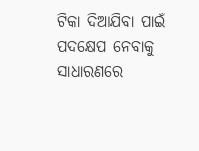ଟିକା ଦିଆଯିବା ପାଇଁ ପଦକ୍ଷେପ ନେବାକୁ ସାଧାରଣରେ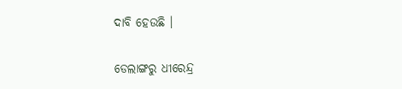ଦାବି ହେଉଛି ।

ଡେଲାଙ୍ଗରୁ ଧୀରେନ୍ଦ୍ର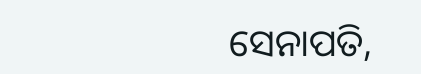ସେନାପତି,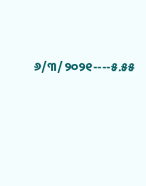୬/୩/୨୦୨୧----୫.୫୫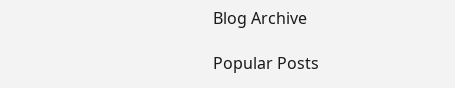Blog Archive

Popular Posts